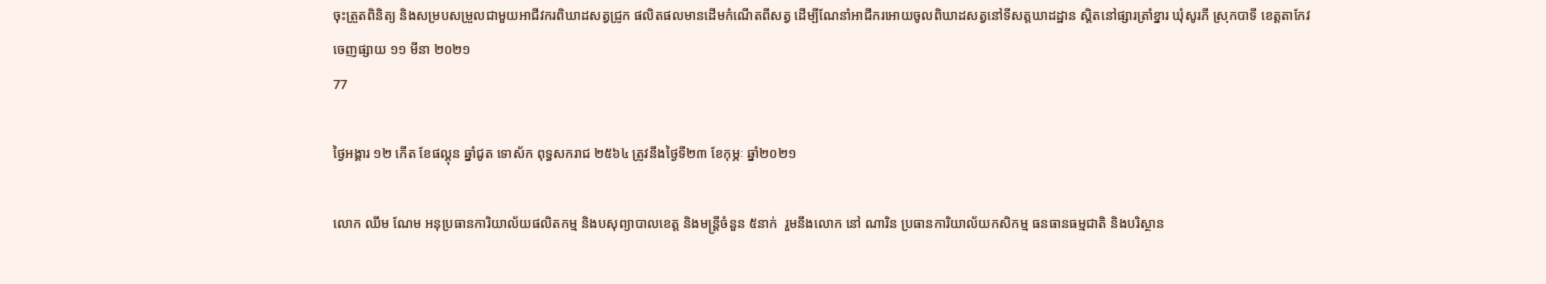ចុះត្រួតពិនិត្យ និងសម្របសម្រួលជាមួយអាជីវករពិឃាដសត្វជ្រូក ផលិតផលមានដើមកំណើតពីសត្វ ដើម្បីណែនាំអាជីករអោយចូលពិឃាដសត្វនៅទីសត្តឃាដដ្ឋាន ស្ដិតនៅផ្សារត្រាំខ្នារ ឃុំសូរភី ស្រុកបាទី ខេត្ដតាកែវ
ចេញផ្សាយ ១១ មីនា ២០២១
77

ថ្ងៃអង្គារ ១២ កើត ខែផល្គុន ឆ្នាំជូត ទោស័ក ពុទ្ធសករាជ ២៥៦៤ ត្រូវនឹងថ្ងៃទី២៣ ខែកុម្ភៈ ឆ្នាំ២០២១

លោក ឈឹម ណែម អនុប្រធានការិយាល័យផលិតកម្ម និងបសុព្យាបាលខេត្ត និងមន្រ្តីចំនួន ៥នាក់  រួមនឹងលោក នៅ ណារិន ប្រធានការិយាល័យកសិកម្ម ធនធានធម្មជាតិ និងបរិស្ថាន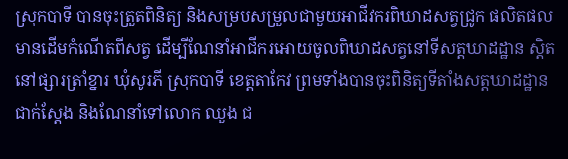ស្រុកបាទី បានចុះត្រួតពិនិត្យ និងសម្របសម្រួលជាមួយអាជីវករពិឃាដសត្វជ្រូក ផលិតផលមានដើមកំណើតពីសត្វ ដើម្បីណែនាំអាជីករអោយចូលពិឃាដសត្វនៅទីសត្តឃាដដ្ឋាន ស្ដិតនៅផ្សារត្រាំខ្នារ ឃុំសូរភី ស្រុកបាទី ខេត្ដតាកែវ ព្រមទាំងបានចុះពិនិត្យទីតាំងសត្ដឃាដដ្ឋានជាក់ស្ដែង និងណែនាំទៅលោក ឈួង ជ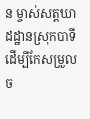ន ម្ចាស់សត្តឃាដដ្ឋានស្រុកបាទី ដើម្បីកែសម្រួលច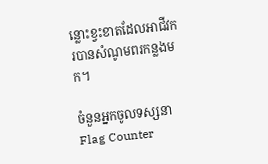ន្លោះខ្វះខាតដែលអាជីវករបានសំណូមពរកន្លងមក។

ចំនួនអ្នកចូលទស្សនា
Flag Counter